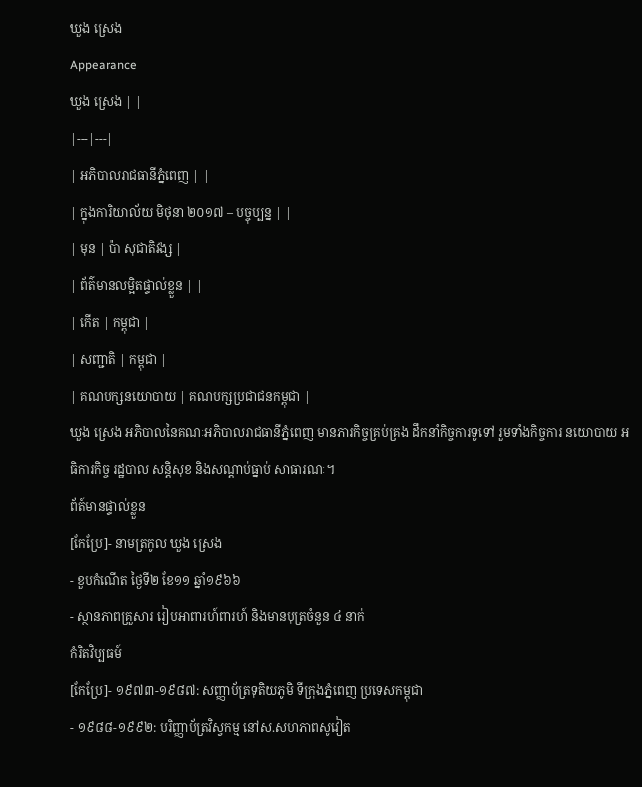ឃួង ស្រេង
Appearance
ឃួង ស្រេង | |
|---|---|
| អភិបាលរាជធានីភ្នំពេញ | |
| ក្នុងការិយាល័យ មិថុនា ២០១៧ – បច្ចុប្បន្ន | |
| មុន | ប៉ា សុជាតិវង្ស |
| ព័ត៌មានលម្អិតផ្ទាល់ខ្លួន | |
| កើត | កម្ពុជា |
| សញ្ជាតិ | កម្ពុជា |
| គណបក្សនយោបាយ | គណបក្សប្រជាជនកម្ពុជា |
ឃួង ស្រេង អភិបាលនៃគណៈអភិបាលរាជធានីភ្នំពេញ មានភារកិច្ចគ្រប់គ្រង ដឹកនាំកិច្ចការទូទៅ រួមទាំងកិច្ចការ នយោបាយ អធិការកិច្ច រដ្ឋបាល សន្តិសុខ និងសណ្តាប់ធ្នាប់ សាធារណៈ។
ព័ត៍មានផ្ទាល់ខ្លួន
[កែប្រែ]- នាមត្រកូល ឃួង ស្រេង
- ខួបកំណើត ថ្ងៃទី២ ខែ១១ ឆ្នាំ១៩៦៦
- ស្ថានភាពគ្រួសារ រៀបអាពារហ៍ពារហ៍ និងមានបុត្រចំនួន ៤ នាក់
កំរិតវិប្បធម៍
[កែប្រែ]- ១៩៧៣-១៩៨៧: សញ្ញាប័ត្រទុតិយភូមិ ទីក្រុងភ្នំពេញ ប្រទេសកម្ពុជា
- ១៩៨៨-១៩៩២: បរិញ្ញាប័ត្រវិស្វកម្ម នៅស.សហភាពសូវៀត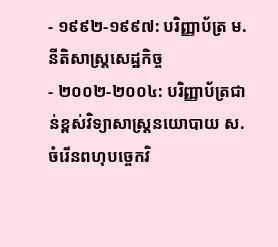- ១៩៩២-១៩៩៧: បរិញ្ញាប័ត្រ ម.នីតិសាស្ត្រសេដ្ឋកិច្ច
- ២០០២-២០០៤: បរិញ្ញាប័ត្រជាន់ខ្ពស់វិទ្យាសាស្ត្រនយោបាយ ស.ចំរើនពហុបច្ចេកវិ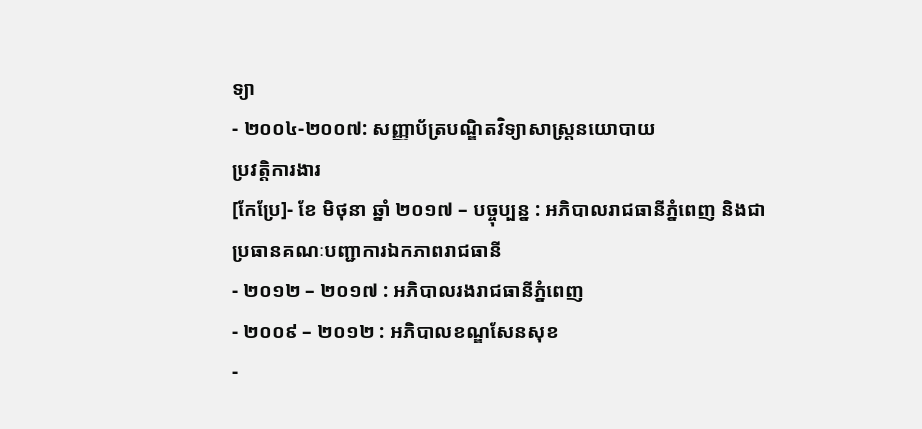ទ្យា
- ២០០៤-២០០៧: សញ្ញាប័ត្របណ្ឌិតវិទ្យាសាស្ត្រនយោបាយ
ប្រវត្តិការងារ
[កែប្រែ]- ខែ មិថុនា ឆ្នាំ ២០១៧ – បច្ចុប្បន្ន : អភិបាលរាជធានីភ្នំពេញ និងជាប្រធានគណៈបញ្ជាការឯកភាពរាជធានី
- ២០១២ – ២០១៧ : អភិបាលរងរាជធានីភ្នំពេញ
- ២០០៩ – ២០១២ : អភិបាលខណ្ឌសែនសុខ
-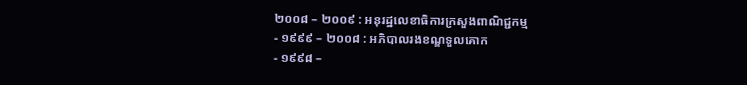២០០៨ – ២០០៩ : អនុរដ្ឋលេខាធិការក្រសួងពាណិជ្ជកម្ម
- ១៩៩៩ – ២០០៨ : អភិបាលរងខណ្ឌទួលគោក
- ១៩៩៨ –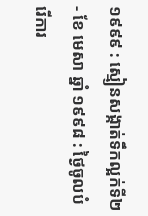១៩៩៩ : ស្មៀនសង្កាត់ទឹកល្អក់ទី២
- ខែ មេសា ឆ្នាំ ១៩៩៨ : ថ្ងៃចូលបំរើការ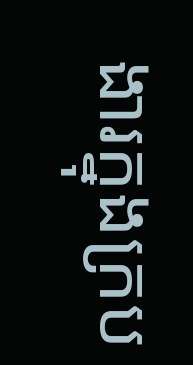ងារក្នុងក្រប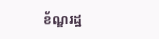ខ័ណ្ឌរដ្ឋ